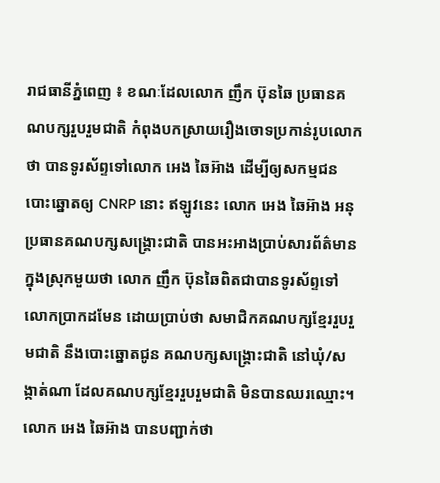រាជធានីភ្នំពេញ ៖ ខណៈដែលលោក ញឹក ប៊ុនឆៃ ប្រធានគណបក្សរួបរួមជាតិ កំពុងបកស្រាយរឿងចោទប្រកាន់រូបលោកថា បានទូរស័ព្ទទៅលោក អេង ឆៃអ៊ាង ដើម្បីឲ្យសកម្មជនបោះឆ្នោតឲ្យ CNRP នោះ ឥឡូវនេះ លោក អេង ឆៃអ៊ាង អនុប្រធានគណបក្សសង្គ្រោះជាតិ បានអះអាងប្រាប់សារព័ត៌មានក្នុងស្រុកមួយថា លោក ញឹក ប៊ុនឆៃពិតជាបានទូរស័ព្ទទៅលោកប្រាកដមែន ដោយប្រាប់ថា សមាជិកគណបក្សខ្មែររួបរួមជាតិ នឹងបោះឆ្នោតជូន គណបក្សសង្គ្រោះជាតិ នៅឃុំ/សង្កាត់ណា ដែលគណបក្សខ្មែររួបរួមជាតិ មិនបានឈរឈ្មោះ។
លោក អេង ឆៃអ៊ាង បានបញ្ជាក់ថា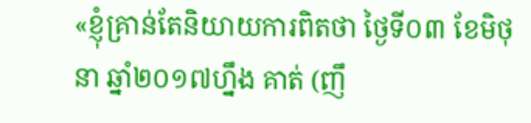«ខ្ញុំគ្រាន់តែនិយាយការពិតថា ថ្ងៃទី០៣ ខែមិថុនា ឆ្នាំ២០១៧ហ្នឹង គាត់ (ញឹ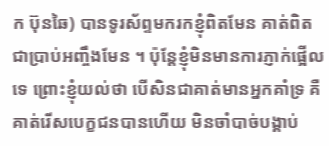ក ប៊ុនឆៃ) បានទូរស័ព្ទមករកខ្ញុំពិតមែន គាត់ពិតជាប្រាប់អញ្ចឹងមែន ។ ប៉ុន្តែខ្ញុំមិនមានការភ្ញាក់ផ្អើលទេ ព្រោះខ្ញុំយល់ថា បើសិនជាគាត់មានអ្នកគាំទ្រ គឺគាត់រើសបេក្ខជនបានហើយ មិនចាំបាច់បង្គាប់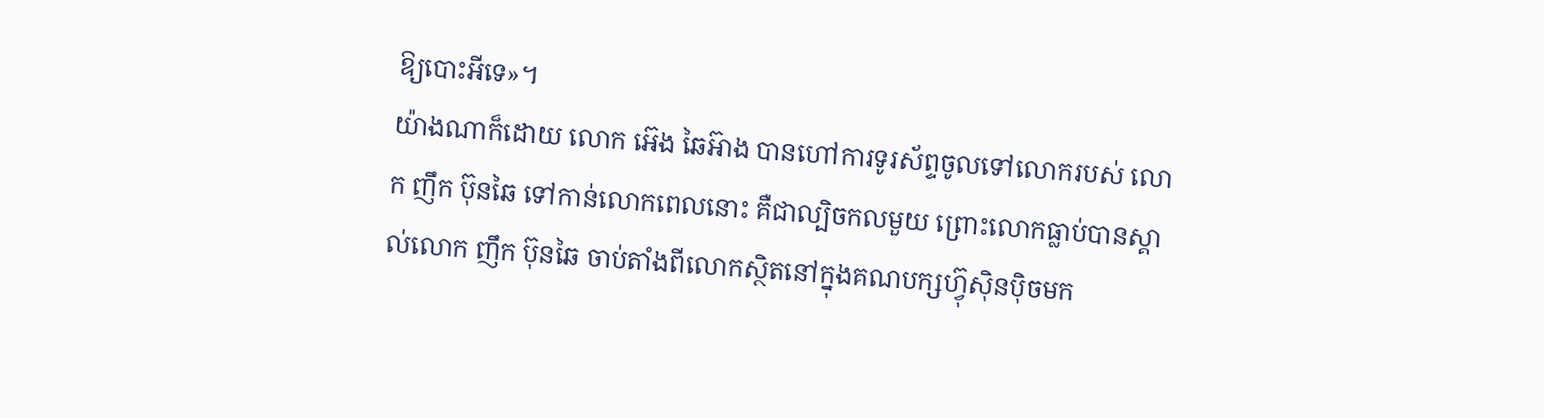ឱ្យបោះអីទេ»។
យ៉ាងណាក៏ដោយ លោក អ៊េង ឆៃអ៊ាង បានហៅការទូរស័ព្ទចូលទៅលោករបស់ លោក ញឹក ប៊ុនឆៃ ទៅកាន់លោកពេលនោះ គឺជាល្បិចកលមួយ ព្រោះលោកធ្លាប់បានស្គាល់លោក ញឹក ប៊ុនឆៃ ចាប់តាំងពីលោកស្ថិតនៅក្នុងគណបក្សហ្វ៊ុស៊ិនប៉ិចមក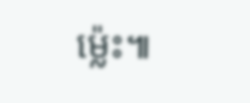ម្ល៉េះ៕